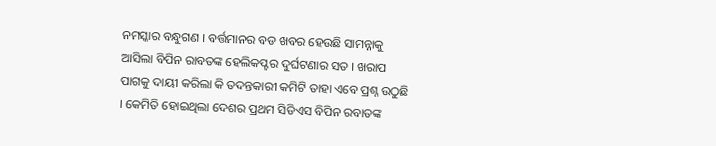ନମସ୍କାର ବନ୍ଧୁଗଣ । ବର୍ତ୍ତମାନର ବଡ ଖବର ହେଉଛି ସାମନ୍ନାକୁ ଆସିଲା ବିପିନ ରାବତଙ୍କ ହେଲିକପ୍ଟର ଦୁର୍ଘଟଣାର ସତ । ଖରାପ ପାଗକୁ ଦାୟୀ କରିଲା କି ତଦନ୍ତକାରୀ କମିଟି ତାହା ଏବେ ପ୍ରଶ୍ନ ଉଠୁଛି । କେମିତି ହୋଇଥିଲା ଦେଶର ପ୍ରଥମ ସିଡିଏସ ବିପିନ ରବାତଙ୍କ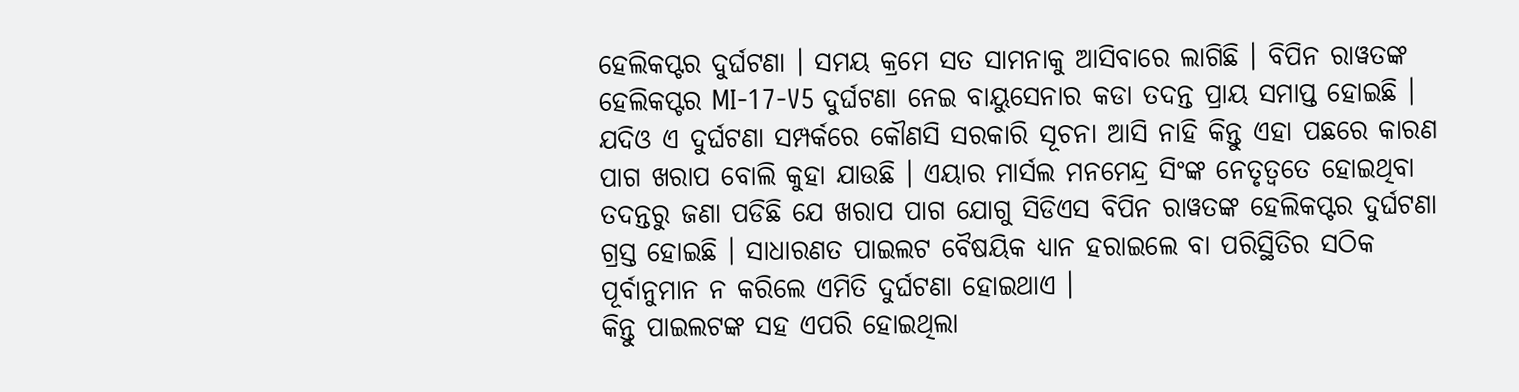ହେଲିକପ୍ଟର ଦୁର୍ଘଟଣା । ସମୟ କ୍ରମେ ସତ ସାମନାକୁ ଆସିବାରେ ଲାଗିଛି । ବିପିନ ରାୱତଙ୍କ ହେଲିକପ୍ଟର MI-17-V5 ଦୁର୍ଘଟଣା ନେଇ ବାୟୁସେନାର କଡା ତଦନ୍ତ ପ୍ରାୟ ସମାପ୍ତ ହୋଇଛି ।
ଯଦିଓ ଏ ଦୁର୍ଘଟଣା ସମ୍ପର୍କରେ କୌଣସି ସରକାରି ସୂଚନା ଆସି ନାହି କିନ୍ତୁ ଏହା ପଛରେ କାରଣ ପାଗ ଖରାପ ବୋଲି କୁହା ଯାଉଛି । ଏୟାର ମାର୍ସଲ ମନମେନ୍ଦ୍ର ସିଂଙ୍କ ନେତୃତ୍ଵତେ ହୋଇଥିବା ତଦନ୍ତରୁ ଜଣା ପଡିଛି ଯେ ଖରାପ ପାଗ ଯୋଗୁ ସିଡିଏସ ବିପିନ ରାୱତଙ୍କ ହେଲିକପ୍ଟର ଦୁର୍ଘଟଣା ଗ୍ରସ୍ତ ହୋଇଛି । ସାଧାରଣତ ପାଇଲଟ ବୈଷୟିକ ଧ୍ୟାନ ହରାଇଲେ ବା ପରିସ୍ଥିତିର ସଠିକ ପୂର୍ବାନୁମାନ ନ କରିଲେ ଏମିତି ଦୁର୍ଘଟଣା ହୋଇଥାଏ ।
କିନ୍ତୁ ପାଇଲଟଙ୍କ ସହ ଏପରି ହୋଇଥିଲା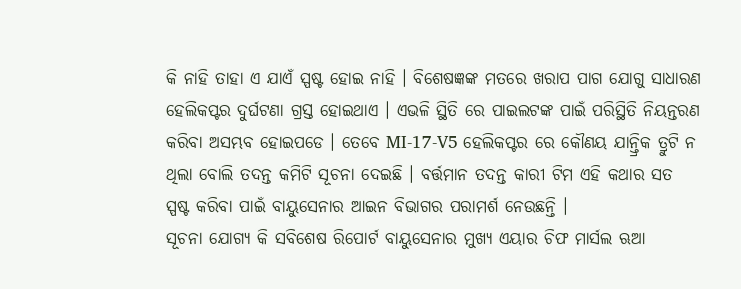କି ନାହି ତାହା ଏ ଯାଏଁ ସ୍ପଷ୍ଟ ହୋଇ ନାହି । ବିଶେଷଜ୍ଞଙ୍କ ମତରେ ଖରାପ ପାଗ ଯୋଗୁ ସାଧାରଣ ହେଲିକପ୍ଟର ଦୁର୍ଘଟଣା ଗ୍ରସ୍ତ ହୋଇଥାଏ । ଏଭଳି ସ୍ଥିତି ରେ ପାଇଲଟଙ୍କ ପାଇଁ ପରିସ୍ଥିତି ନିୟନ୍ତରଣ କରିବା ଅସମ୍ଭବ ହୋଇପଡେ । ତେବେ MI-17-V5 ହେଲିକପ୍ଟର ରେ କୌଣୟ ଯାନ୍ତ୍ରିକ ତ୍ରୁଟି ନ ଥିଲା ବୋଲି ତଦନ୍ତ କମିଟି ସୂଚନା ଦେଇଛି । ବର୍ତ୍ତମାନ ତଦନ୍ତ କାରୀ ଟିମ ଏହି କଥାର ସତ ସ୍ପଷ୍ଟ କରିବା ପାଇଁ ବାୟୁସେନାର ଆଇନ ବିଭାଗର ପରାମର୍ଶ ନେଉଛନ୍ତି ।
ସୂଚନା ଯୋଗ୍ୟ କି ସବିଶେଷ ରିପୋର୍ଟ ବାୟୁସେନାର ମୁଖ୍ୟ ଏୟାର ଚିଫ ମାର୍ସଲ ଋଆ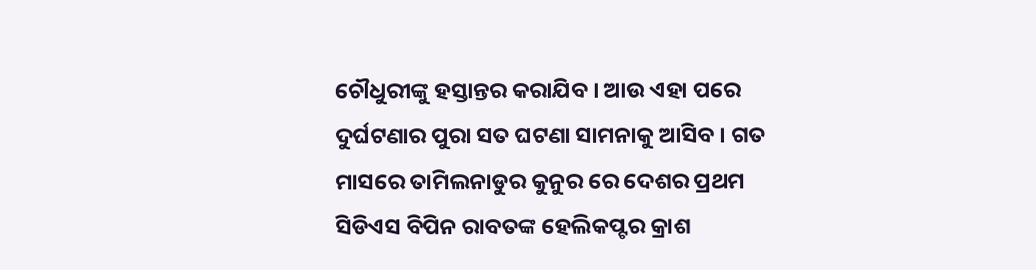ଚୌଧୁରୀଙ୍କୁ ହସ୍ତାନ୍ତର କରାଯିବ । ଆଉ ଏହା ପରେ ଦୁର୍ଘଟଣାର ପୁରା ସତ ଘଟଣା ସାମନାକୁ ଆସିବ । ଗତ ମାସରେ ତାମିଲନାଡୁର କୁନୁର ରେ ଦେଶର ପ୍ରଥମ ସିଡିଏସ ବିପିନ ରାବତଙ୍କ ହେଲିକପ୍ଟର କ୍ରାଶ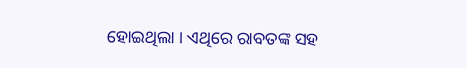ହୋଇଥିଲା । ଏଥିରେ ରାବତଙ୍କ ସହ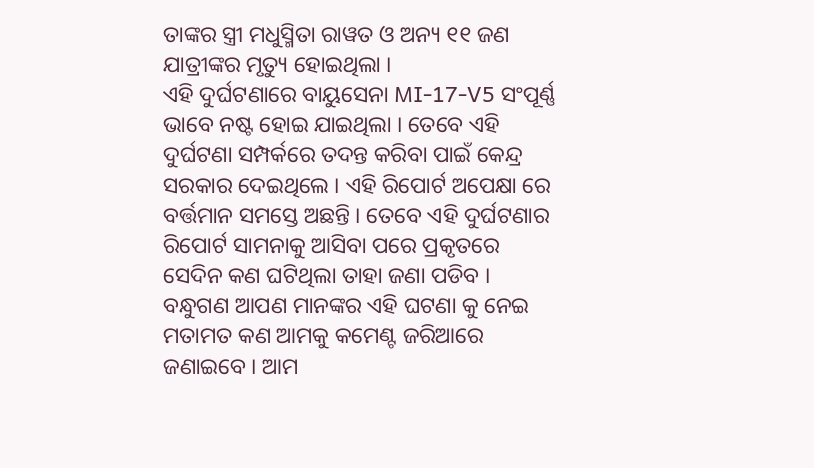ତାଙ୍କର ସ୍ତ୍ରୀ ମଧୁସ୍ମିତା ରାୱତ ଓ ଅନ୍ୟ ୧୧ ଜଣ ଯାତ୍ରୀଙ୍କର ମୃତ୍ୟୁ ହୋଇଥିଲା ।
ଏହି ଦୁର୍ଘଟଣାରେ ବାୟୁସେନା MI-17-V5 ସଂପୂର୍ଣ୍ଣ ଭାବେ ନଷ୍ଟ ହୋଇ ଯାଇଥିଲା । ତେବେ ଏହି ଦୁର୍ଘଟଣା ସମ୍ପର୍କରେ ତଦନ୍ତ କରିବା ପାଇଁ କେନ୍ଦ୍ର ସରକାର ଦେଇଥିଲେ । ଏହି ରିପୋର୍ଟ ଅପେକ୍ଷା ରେ ବର୍ତ୍ତମାନ ସମସ୍ତେ ଅଛନ୍ତି । ତେବେ ଏହି ଦୁର୍ଘଟଣାର ରିପୋର୍ଟ ସାମନାକୁ ଆସିବା ପରେ ପ୍ରକୃତରେ ସେଦିନ କଣ ଘଟିଥିଲା ତାହା ଜଣା ପଡିବ ।
ବନ୍ଧୁଗଣ ଆପଣ ମାନଙ୍କର ଏହି ଘଟଣା କୁ ନେଇ ମତାମତ କଣ ଆମକୁ କମେଣ୍ଟ ଜରିଆରେ ଜଣାଇବେ । ଆମ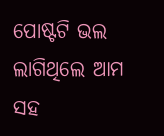ପୋଷ୍ଟଟି ଭଲ ଲାଗିଥିଲେ ଆମ ସହ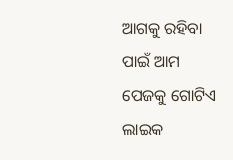ଆଗକୁ ରହିବା ପାଇଁ ଆମ ପେଜକୁ ଗୋଟିଏ ଲାଇକ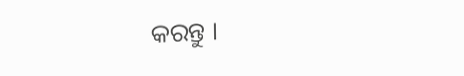କରନ୍ତୁ ।